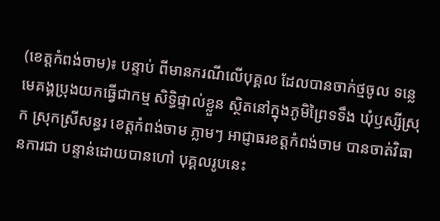(ខេត្តកំពង់ចាម)៖ បន្ទាប់ ពីមានករណីលើបុគ្គល ដែលបានចាក់ថ្មចូល ទន្លេមេគង្គប្រុងយកធ្វើជាកម្ម សិទ្ធិផ្ទាល់ខ្លួន ស្ថិតនៅក្នុងភូមិព្រៃទទឹង ឃុំឫស្សីស្រុក ស្រុកស្រីសន្ធរ ខេត្តកំពង់ចាម ភ្លាមៗ អាជ្ញាធរខត្តកំពង់ចាម បានចាត់វិធានការជា បន្ទាន់ដោយបានហៅ បុគ្គលរូបនេះ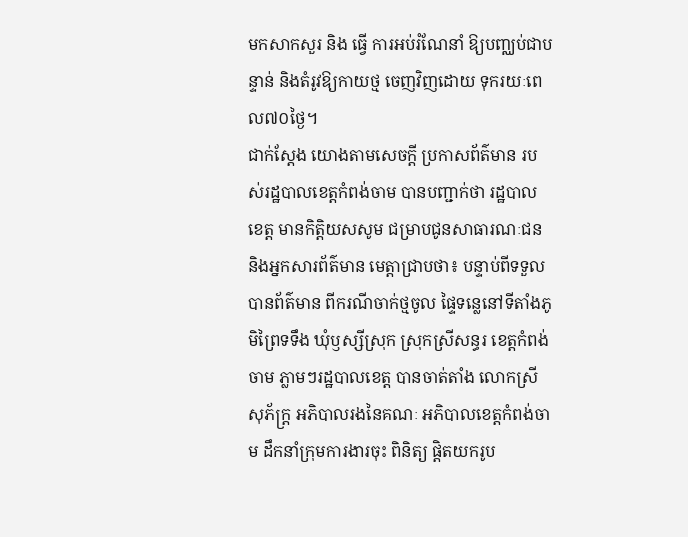មកសាកសួរ និង ធ្វើ ការអប់រំណែនាំ ឱ្យបញ្ឈប់ជាបន្ទាន់ និងតំរូវឱ្យកាយថ្ម ចេញវិញដោយ ទុករយៈពេល៧០ថ្ងៃ។
ជាក់ស្ដែង យោងតាមសេចក្តី ប្រកាសព័ត៌មាន របស់រដ្ឋបាលខេត្តកំពង់ចាម បានបញ្ជាក់ថា រដ្ឋបាលខេត្ត មានកិត្តិយសសូម ជម្រាបជូនសាធារណៈជន និងអ្នកសារព័ត៌មាន មេត្តាជ្រាបថា៖ បន្ទាប់ពីទទួលបានព័ត៌មាន ពីករណីចាក់ថ្មចូល ផ្ទៃទន្លេនៅទីតាំងភូមិព្រៃទទឹង ឃុំឫស្សីស្រុក ស្រុកស្រីសន្ធរ ខេត្តកំពង់ចាម ភ្លាមៗរដ្ឋបាលខេត្ត បានចាត់តាំង លោកស្រី សុភ័ក្ត្រ អភិបាលរងនៃគណៈ អភិបាលខេត្តកំពង់ចាម ដឹកនាំក្រុមការងារចុះ ពិនិត្យ ផ្តិតយករូប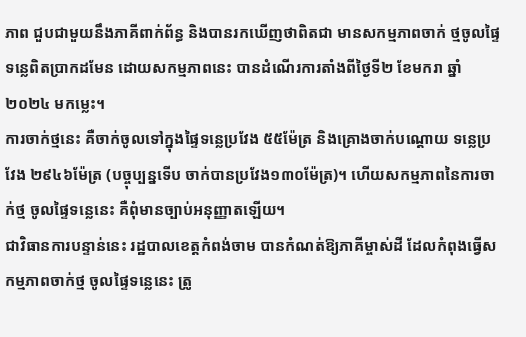ភាព ជួបជាមួយនឹងភាគីពាក់ព័ន្ធ និងបានរកឃើញថាពិតជា មានសកម្មភាពចាក់ ថ្មចូលផ្ទៃទន្លេពិតប្រាកដមែន ដោយសកម្មភាពនេះ បានដំណើរការតាំងពីថ្ងៃទី២ ខែមករា ឆ្នាំ២០២៤ មកម្លេះ។
ការចាក់ថ្មនេះ គឺចាក់ចូលទៅក្នុងផ្ទៃទន្លេប្រវែង ៥៥ម៉ែត្រ និងគ្រោងចាក់បណ្តោយ ទន្លេប្រវែង ២៩៤៦ម៉ែត្រ (បច្ចុប្បន្នទើប ចាក់បានប្រវែង១៣០ម៉ែត្រ)។ ហើយសកម្មភាពនៃការចាក់ថ្ម ចូលផ្ទៃទន្លេនេះ គឺពុំមានច្បាប់អនុញ្ញាតឡើយ។
ជាវិធានការបន្ទាន់នេះ រដ្ឋបាលខេត្តកំពង់ចាម បានកំណត់ឱ្យភាគីម្ចាស់ដី ដែលកំពុងធ្វើសកម្មភាពចាក់ថ្ម ចូលផ្ទៃទន្លេនេះ ត្រូ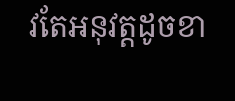វតែអនុវត្តដូចខា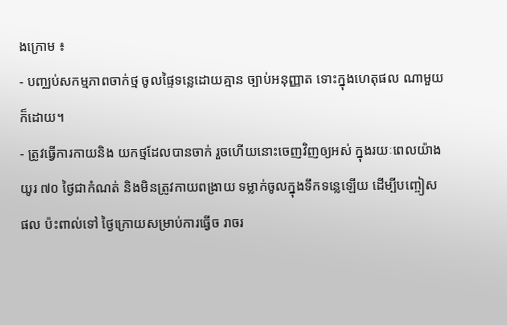ងក្រោម ៖
- បញ្ឈប់សកម្មភាពចាក់ថ្ម ចូលផ្ទៃទន្លេដោយគ្មាន ច្បាប់អនុញ្ញាត ទោះក្នុងហេតុផល ណាមួយក៏ដោយ។
- ត្រូវធ្វើការកាយនិង យកថ្មដែលបានចាក់ រួចហើយនោះចេញវិញឲ្យអស់ ក្នុងរយៈពេលយ៉ាងយូរ ៧០ ថ្ងៃជាកំណត់ និងមិនត្រូវកាយពង្រាយ ទម្លាក់ចូលក្នុងទឹកទន្លេឡើយ ដើម្បីបញ្ចៀសផល ប៉ះពាល់ទៅ ថ្ងៃក្រោយសម្រាប់ការធ្វើច រាចរ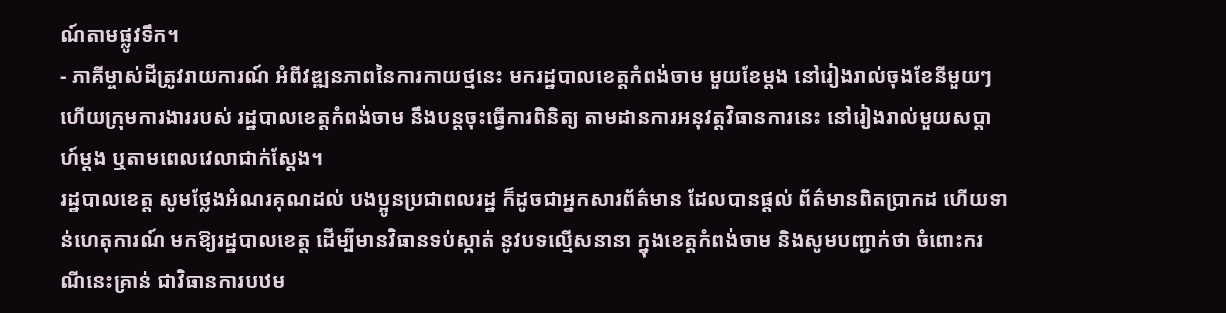ណ៍តាមផ្លូវទឹក។
- ភាគីម្ចាស់ដីត្រូវរាយការណ៍ អំពីវឌ្ឍនភាពនៃការកាយថ្មនេះ មករដ្ឋបាលខេត្តកំពង់ចាម មួយខែម្តង នៅរៀងរាល់ចុងខែនីមួយៗ ហើយក្រុមការងាររបស់ រដ្ឋបាលខេត្តកំពង់ចាម នឹងបន្តចុះធ្វើការពិនិត្យ តាមដានការអនុវត្តវិធានការនេះ នៅរៀងរាល់មួយសប្តាហ៍ម្តង ឬតាមពេលវេលាជាក់ស្តែង។
រដ្ឋបាលខេត្ត សូមថ្លែងអំណរគុណដល់ បងប្អូនប្រជាពលរដ្ឋ ក៏ដូចជាអ្នកសារព័ត៌មាន ដែលបានផ្តល់ ព័ត៌មានពិតប្រាកដ ហើយទាន់ហេតុការណ៍ មកឱ្យរដ្ឋបាលខេត្ត ដើម្បីមានវិធានទប់ស្កាត់ នូវបទល្មើសនានា ក្នុងខេត្តកំពង់ចាម និងសូមបញ្ជាក់ថា ចំពោះករណីនេះគ្រាន់ ជាវិធានការបឋម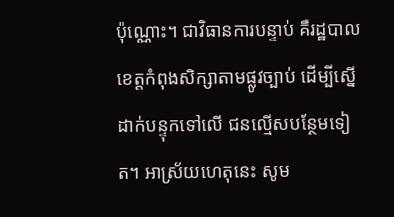ប៉ុណ្ណោះ។ ជាវិធានការបន្ទាប់ គឺរដ្ឋបាលខេត្តកំពុងសិក្សាតាមផ្លូវច្បាប់ ដើម្បីស្នើដាក់បន្ទុកទៅលើ ជនល្មើសបន្ថែមទៀត។ អាស្រ័យហេតុនេះ សូម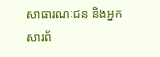សាធារណៈជន និងអ្នកសារព័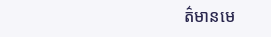ត៌មានមេ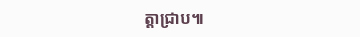ត្តាជ្រាប៕